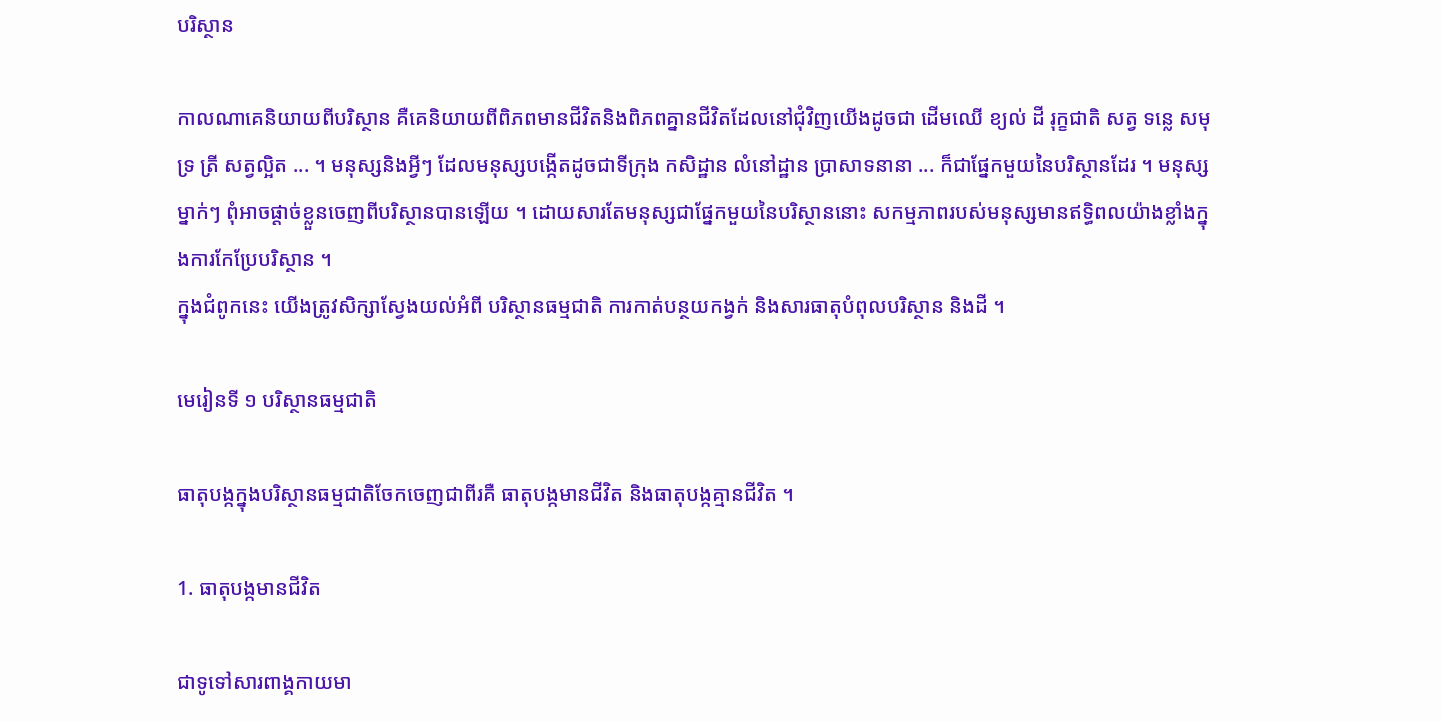បរិស្ថាន

កាលណាគេនិយាយពីបរិស្ថាន គឺគេនិយាយពីពិភពមានជីវិតនិងពិភពគ្នានជីវិតដែលនៅជុំវិញយើងដូចជា ដើមឈើ ខ្យល់ ដី រុក្ខជាតិ សត្វ ទន្លេ សមុទ្រ ត្រី សត្វល្អិត ... ។ មនុស្សនិងអ្វីៗ ដែលមនុស្សបង្កើតដូចជាទីក្រុង កសិដ្ឋាន លំនៅដ្ឋាន បា្រសាទនានា ... ក៏ជាផ្នែកមួយនៃបរិស្ថានដែរ ។ មនុស្សម្នាក់ៗ ពុំអាចផ្តាច់ខ្លួនចេញពីបរិស្ថានបានឡើយ ។ ដោយសារតែមនុស្សជាផ្នែកមួយនៃបរិស្ថាននោះ សកម្មភាពរបស់មនុស្សមានឥទ្ធិពលយ៉ាងខ្លាំងក្នុងការកែប្រែបរិស្ថាន ។
ក្នុងជំពូកនេះ យើងត្រូវសិក្សាស្វែងយល់អំពី បរិស្ថានធម្មជាតិ ការកាត់បន្ថយកង្វក់ និងសារធាតុបំពុលបរិស្ថាន និងដី ។

មេរៀនទី ១ បរិស្ថានធម្មជាតិ

ធាតុបង្កក្នុងបរិស្ថានធម្មជាតិចែកចេញជាពីរគឺ ធាតុបង្កមានជីវិត និងធាតុបង្កគ្មានជីវិត ។

1. ធាតុបង្កមានជីវិត

ជាទូទៅសារពាង្គកាយមា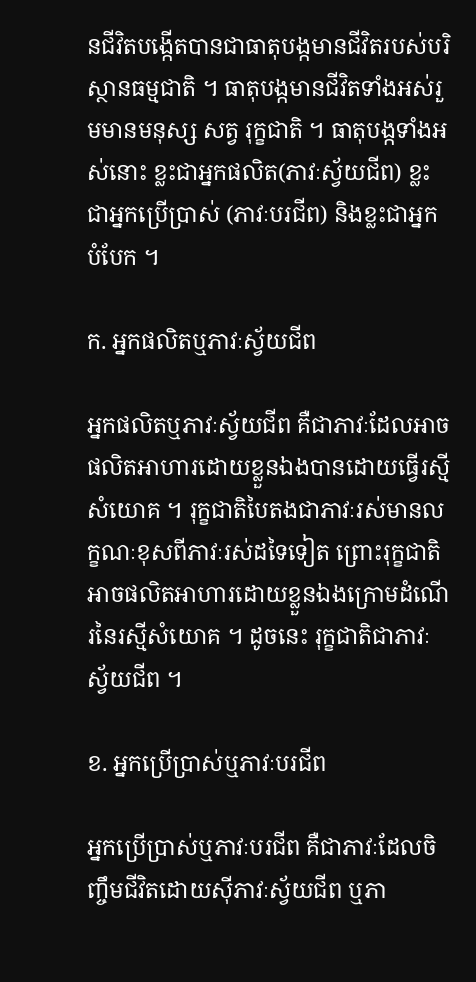នជីវិតបង្កើតបានជាធាតុបង្កមានជីវិតរបស់បរិស្ថានធម្មជាតិ ។ ធាតុបង្កមានជីវិតទាំងអស់រួមមានមនុស្ស សត្វ រុក្ខជាតិ ។ ធាតុបង្កទាំងអស់នោះ ខ្លះជាអ្នកផលិត(ភាវៈស្វ័យជីព) ខ្លះជាអ្នកប្រើប្រាស់ (ភាវៈបរជីព) និងខ្លះជាអ្នកបំបែក ។

ក. អ្នកផលិតឬភាវៈស្វ័យជីព

អ្នកផលិតឬភាវៈស្វ័យជីព គឺជាភាវៈដែលអាចផលិតអាហារដោយខ្លួនឯងបានដោយធ្វើរស្មីសំយោគ ។ រុក្ខជាតិបៃតងជាភាវៈរស់មានលក្ខណៈខុសពីភាវៈរស់ដទៃទៀត ព្រោះរុក្ខជាតិអាចផលិតអាហារដោយខ្លួនឯងក្រោមដំណើរនៃរស្មីសំយោគ ។ ដូចនេះ រុក្ខជាតិជាភាវៈស្វ័យជីព ។

ខ. អ្នកប្រើប្រាស់ឬភាវៈបរជីព

អ្នកប្រើប្រាស់ឬភាវៈបរជីព គឺជាភាវៈដែលចិញ្ចឹមជីវិតដោយសុីភាវៈស្វ័យជីព ឬភា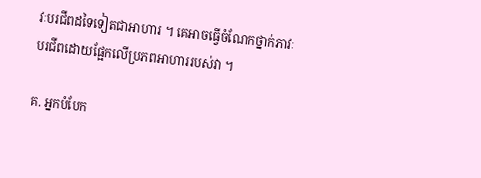វៈបរជីពដទៃទៀតជាអាហារ ។ គេអាចធ្វើចំណែកថ្នាក់ភាវៈបរជីពដោយផ្អែកលើប្រភពអាហាររបស់វា ។

គ. អ្នកបំបែក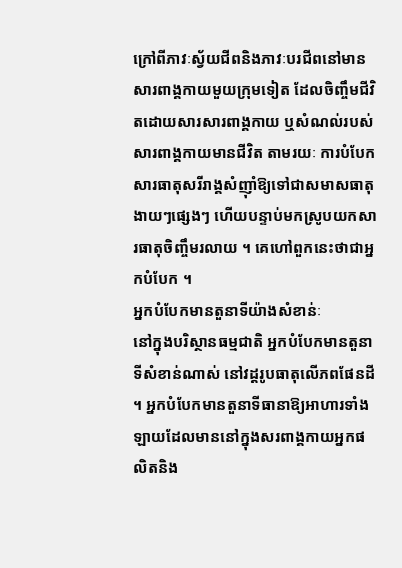ក្រៅពីភាវៈស្វ័យជីពនិងភាវៈបរជីពនៅមានសារពាង្គកាយមួយក្រុមទៀត ដែលចិញ្ចឹមជីវិតដោយសារសារពាង្គកាយ ឬសំណល់របស់សារពាង្គកាយមានជីវិត តាមរយៈ ការបំបែកសារធាតុសរីរាង្គសំញុាំឱ្យទៅជាសមាសធាតុងាយៗផ្សេងៗ ហើយបន្ទាប់មកស្រូបយកសារធាតុចិញ្ចឹមរលាយ ។ គេហៅពួកនេះថាជាអ្នកបំបែក ។
អ្នកបំបែកមានតួនាទីយ៉ាងសំខាន់ៈ
នៅក្នុងបរិស្ថានធម្មជាតិ អ្នកបំបែកមានតួនាទីសំខាន់ណាស់ នៅវដ្តរូបធាតុលើភពផែនដី ។ អ្នកបំបែកមានតួនាទីធានាឱ្យអាហារទាំងឡាយដែលមាននៅក្នុងសរពាង្គកាយអ្នកផលិតនិង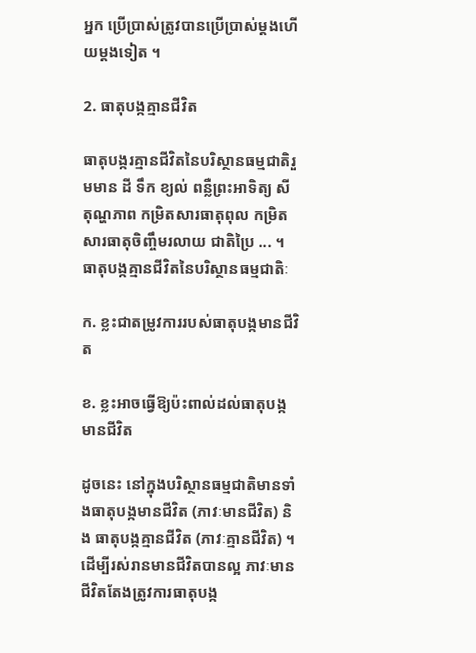អ្នក ប្រើប្រាស់ត្រូវបានប្រើប្រាស់ម្តងហើយម្តងទៀត ។

2. ធាតុបង្កគ្មានជីវិត

ធាតុបង្ករគ្មានជីវិតនៃបរិស្ថានធម្មជាតិរួមមាន ដី ទឹក ខ្យល់ ពន្លឺព្រះអាទិត្យ សីតុណ្ហភាព កម្រិតសារធាតុពុល កម្រិតសារធាតុចិញ្ចឹមរលាយ ជាតិប្រៃ ... ។
ធាតុបង្កគ្មានជីវិតនៃបរិស្ថានធម្មជាតិៈ

ក. ខ្លះជាតម្រូវការរបស់ធាតុបង្កមានជីវិត

ខ. ខ្លះអាចធ្វើឱ្យប៉ះពាល់ដល់ធាតុបង្កមានជីវិត

ដូចនេះ នៅក្នុងបរិស្ថានធម្មជាតិមានទាំងធាតុបង្កមានជីវិត (ភាវៈមានជីវិត) និង ធាតុបង្កគ្មានជីវិត (ភាវៈគ្មានជីវិត) ។ ដើម្បីរស់រានមានជីវិតបានល្អ ភាវៈមានជីវិតតែងត្រូវការធាតុបង្ក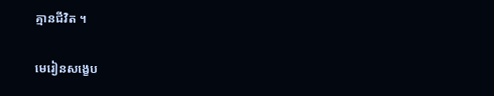គ្មានជីវិត ។

មេរៀនសង្ខេប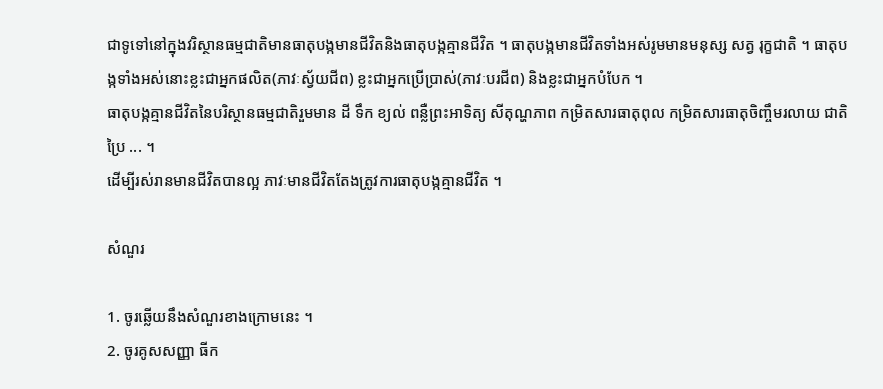ជាទូទៅនៅក្នុងវរិស្ថានធម្មជាតិមានធាតុបង្កមានជីវិតនិងធាតុបង្កគ្មានជីវិត ។ ធាតុបង្កមានជីវិតទាំងអស់រូមមានមនុស្ស សត្វ រុក្ខជាតិ ។ ធាតុបង្កទាំងអស់នោះខ្លះជាអ្នកផលិត(ភាវៈស្វ័យជីព) ខ្លះជាអ្នកប្រើប្រាស់(ភាវៈបរជីព) និងខ្លះជាអ្នកបំបែក ។
ធាតុបង្កគ្មានជីវិតនៃបរិស្ថានធម្មជាតិរួមមាន ដី ទឹក ខ្យល់ ពន្លឺព្រះអាទិត្យ សីតុណ្ហភាព កម្រិតសារធាតុពុល កម្រិតសារធាតុចិញ្ចឹមរលាយ ជាតិប្រៃ ... ។
ដើម្បីរស់រានមានជីវិតបានល្អ ភាវៈមានជីវិតតែងត្រូវការធាតុបង្កគ្មានជីវិត ។

សំណួរ

1. ចូរឆ្លើយនឹងសំណួរខាងក្រោមនេះ ។
2. ចូរគូសសញ្ញា ធីក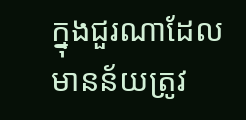ក្នុងជួរណាដែលមានន័យត្រូវ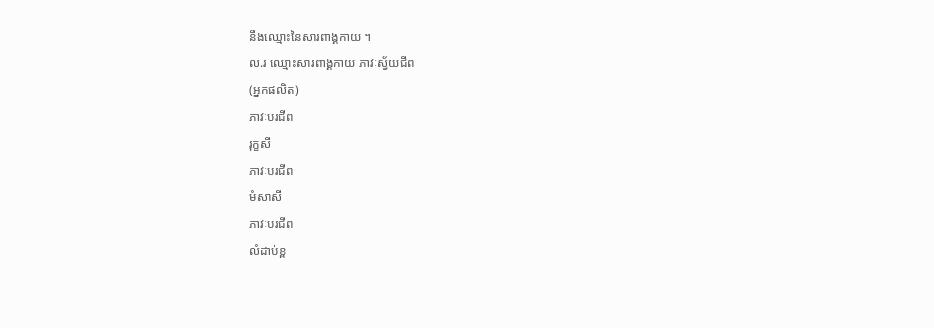នឹងឈ្មោះនៃសារពាង្គកាយ ។
ល.រ ឈ្មោះសារពាង្គកាយ ភាវៈស្វ័យជីព
(អ្នកផលិត)
ភាវៈបរជីព
រុក្ខសី
ភាវៈបរជីព
មំសាសី
ភាវៈបរជីព
លំដាប់ខ្ព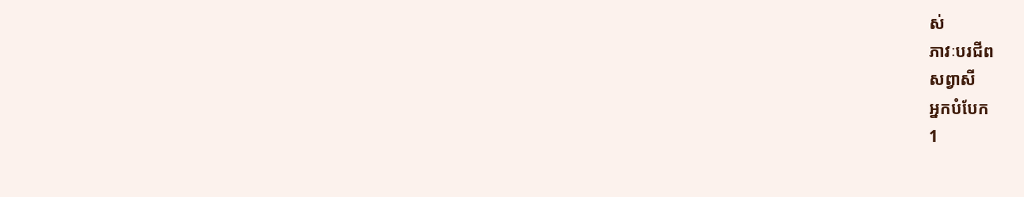ស់
ភាវៈបរជីព
សព្វាសី
អ្នកបំបែក
1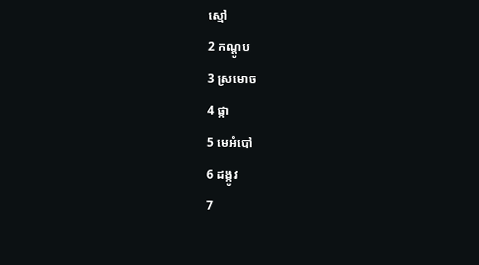ស្មៅ
2 កណ្តូប
3 ស្រមោច
4 ផ្កា
5 មេអំបៅ
6 ដង្កូវ
7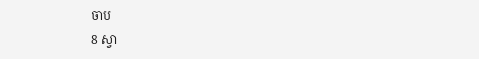ចាប
8 ស្វា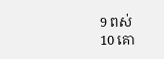9 ពស់
10 គោ